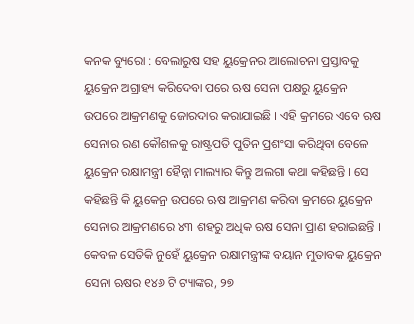କନକ ବ୍ୟୁରୋ : ବେଲାରୁଷ ସହ ୟୁକ୍ରେନର ଆଲୋଚନା ପ୍ରସ୍ତାବକୁ ୟୁକ୍ରେନ ଅଗ୍ରାହ୍ୟ କରିଦେବା ପରେ ଋଷ ସେନା ପକ୍ଷରୁ ୟୁକ୍ରେନ ଉପରେ ଆକ୍ରମଣକୁ ଜୋରଦାର କରାଯାଇଛି । ଏହି କ୍ରମରେ ଏବେ ଋଷ ସେନାର ରଣ କୌଶଳକୁ ରାଷ୍ଟ୍ରପତି ପୁତିନ ପ୍ରଶଂସା କରିଥିବା ବେଳେ ୟୁକ୍ରେନ ରକ୍ଷାମନ୍ତ୍ରୀ ହୈନ୍ନା ମାଲ୍ୟାର କିନ୍ତୁ ଅଲଗା କଥା କହିଛନ୍ତି । ସେ କହିଛନ୍ତି କି ୟୁକେନ୍ର ଉପରେ ଋଷ ଆକ୍ରମଣ କରିବା କ୍ରମରେ ୟୁକ୍ରେନ ସେନାର ଆକ୍ରମଣରେ ୪୩ ଶହରୁ ଅଧିକ ଋଷ ସେନା ପ୍ରାଣ ହରାଇଛନ୍ତି । କେବଳ ସେତିକି ନୁହେଁ ୟୁକ୍ରେନ ରକ୍ଷାମନ୍ତ୍ରୀଙ୍କ ବୟାନ ମୁତାବକ ୟୁକ୍ରେନ ସେନା ଋଷର ୧୪୬ ଟି ଟ୍ୟାଙ୍କର, ୨୭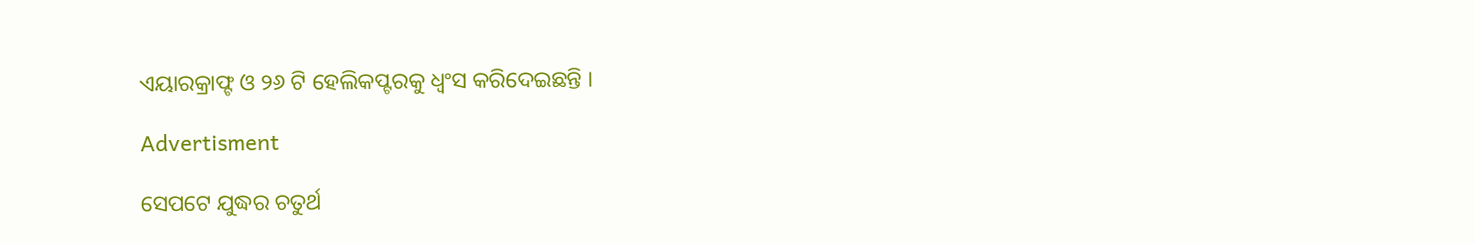ଏୟାରକ୍ରାଫ୍ଟ ଓ ୨୬ ଟି ହେଲିକପ୍ଟରକୁ ଧ୍ୱଂସ କରିଦେଇଛନ୍ତି ।

Advertisment

ସେପଟେ ଯୁଦ୍ଧର ଚତୁର୍ଥ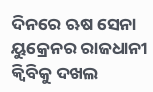ଦିନରେ ଋଷ ସେନା ୟୁକ୍ରେନର ରାଜଧାନୀ କ୍ୱିବିକୁ ଦଖଲ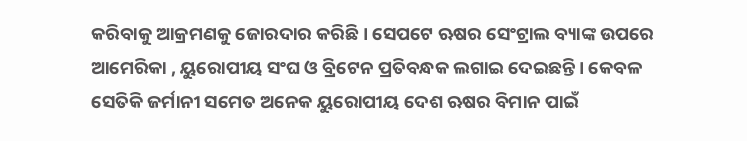କରିବାକୁ ଆକ୍ରମଣକୁ ଜୋରଦାର କରିଛି । ସେପଟେ ଋଷର ସେଂଟ୍ରାଲ ବ୍ୟାଙ୍କ ଉପରେ ଆମେରିକା , ୟୁରୋପୀୟ ସଂଘ ଓ ବ୍ରିଟେନ ପ୍ରତିବନ୍ଧକ ଲଗାଇ ଦେଇଛନ୍ତି । କେବଳ ସେତିକି ଜର୍ମାନୀ ସମେତ ଅନେକ ୟୁରୋପୀୟ ଦେଶ ଋଷର ବିମାନ ପାଇଁ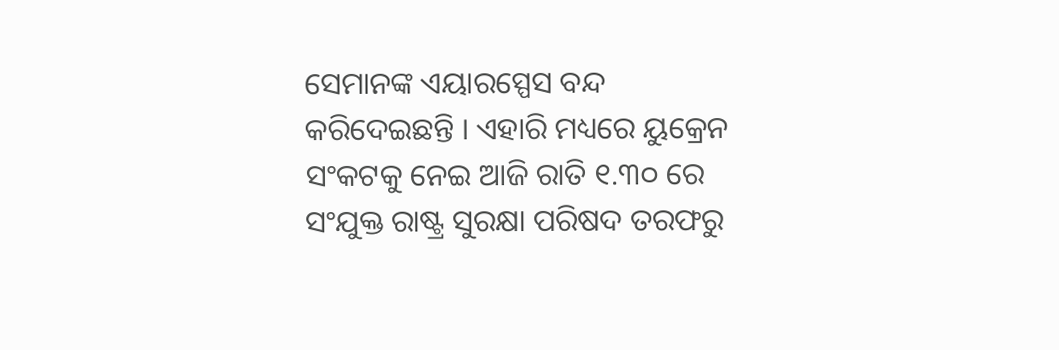ସେମାନଙ୍କ ଏୟାରସ୍ପେସ ବନ୍ଦ କରିଦେଇଛନ୍ତି । ଏହାରି ମଧ୍ୟରେ ୟୁକ୍ରେନ ସଂକଟକୁ ନେଇ ଆଜି ରାତି ୧.୩୦ ରେ ସଂଯୁକ୍ତ ରାଷ୍ଟ୍ର ସୁରକ୍ଷା ପରିଷଦ ତରଫରୁ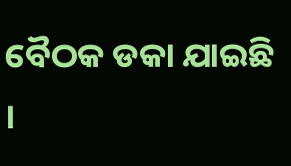ବୈଠକ ଡକା ଯାଇଛି ।